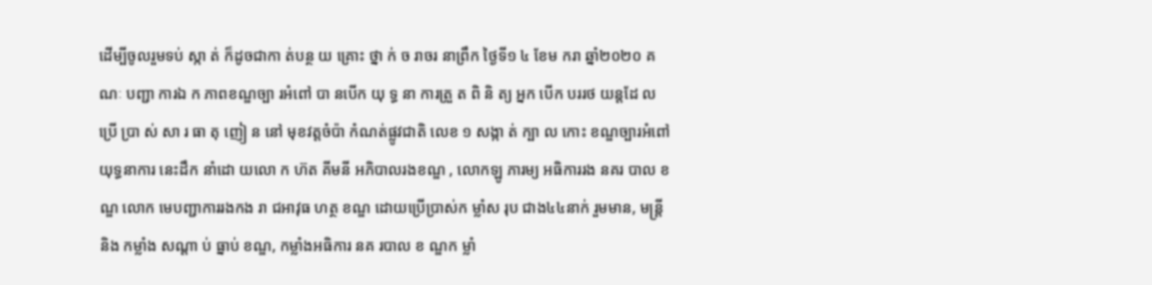ដើម្បីចូលរួមទប់ ស្កា ត់ ក៏ដូចជាកា ត់បន្ថ យ គ្រោះ ថ្នា ក់ ច រាចរ នាព្រឹក ថ្ងៃទី១ ៤ ខែម ករា ឆ្នាំ២០២០ គណៈ បញ្ជា ការឯ ក ភាពខណ្ឌច្បា រអំពៅ បា នបើក យុ ទ្ធ នា ការត្រួ ត ពិ និ ត្យ អ្នក បើក បររថ យន្តដែ លប្រើ ប្រា ស់ សា រ ធា តុ ញៀ ន នៅ មុខវត្តចំប៉ា កំណត់ផ្លូវជាតិ លេខ ១ សង្កា ត់ ក្បា ល កោះ ខណ្ឌច្បារអំពៅ
យុទ្ធនាការ នេះដឹក នាំដោ យលោ ក ហ៊ត គីមនី អភិបាលរងខណ្ឌ , លោកឡូ ភារម្យ អធិការរង នគរ បាល ខណ្ឌ លោក មេបញ្ជាការរងកង រា ជអាវុធ ហត្ថ ខណ្ឌ ដោយប្រើប្រាស់ក ម្លាំស រុប ជាង៤៤នាក់ រួមមាន, មន្ត្រី និង កម្លាំង សណ្ដា ប់ ធ្នាប់ ខណ្ឌ, កម្លាំងអធិការ នគ របាល ខ ណ្ឌក ម្លាំ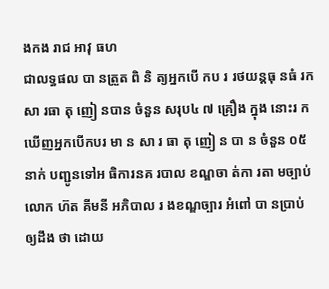ងកង រាជ អាវុ ធហ
ជាលទ្ធផល បា នត្រួត ពិ និ ត្យអ្នកបើ កប រ រថយន្តធុ នធំ រកសា រធា តុ ញៀ នបាន ចំនួន សរុប៤ ៧ គ្រឿង ក្នុង នោះរ កឃើញអ្នកបើកបរ មា ន សា រ ធា តុ ញៀ ន បា ន ចំនួន ០៥ នាក់ បញ្ជូនទៅអ ធិការនគ របាល ខណ្ឌចា ត់កា រតា មច្បាប់
លោក ហ៊ត គីមនី អភិបាល រ ងខណ្ឌច្បារ អំពៅ បា នប្រាប់ ឲ្យដឹង ថា ដោយ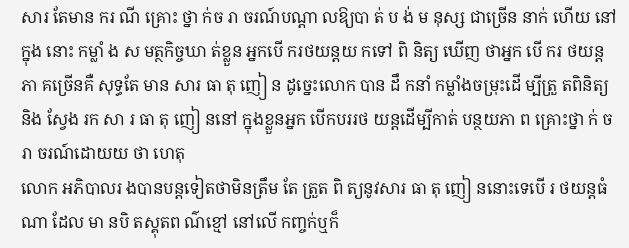សារ តែមាន ករ ណី គ្រោះ ថ្នា ក់ច រា ចរណ៍បណ្ដា លឱ្យបា ត់ ប ង់ ម នុស្ស ជាច្រើន នាក់ ហើយ នៅក្នុង នោះ កម្លាំ ង ស មត្ថកិច្ចឃា ត់ខ្លួន អ្នកបើ ករថយន្តយ កទៅ ពិ និត្យ ឃើញ ថាអ្នក បើ ករ ថយន្តភា គច្រើនគឺ សុទ្ធតែ មាន សារ ធា តុ ញៀ ន ដូច្នេះលោក បាន ដឹ កនាំ កម្លាំងចម្រុះដើ ម្បីត្រួ តពិនិត្យ និង ស្វែង រក សា រ ធា តុ ញៀ ននៅ ក្នុងខ្លួនអ្នក បើកបររថ យន្តដើម្បីកាត់ បន្ថយភា ព គ្រោះថ្នា ក់ ច រា ចរណ៍ដោយយ ថា ហេតុ
លោក អភិបាលរ ងបានបន្តទៀតថាមិនត្រឹម តែ ត្រួត ពិ ត្យនូវសារ ធា តុ ញៀ ននោះទេបើ រ ថយន្តធំ ណា ដែល មា នបិ តស្គុតព ណ៌ខ្មៅ នៅលើ កញ្ចក់ឬក៏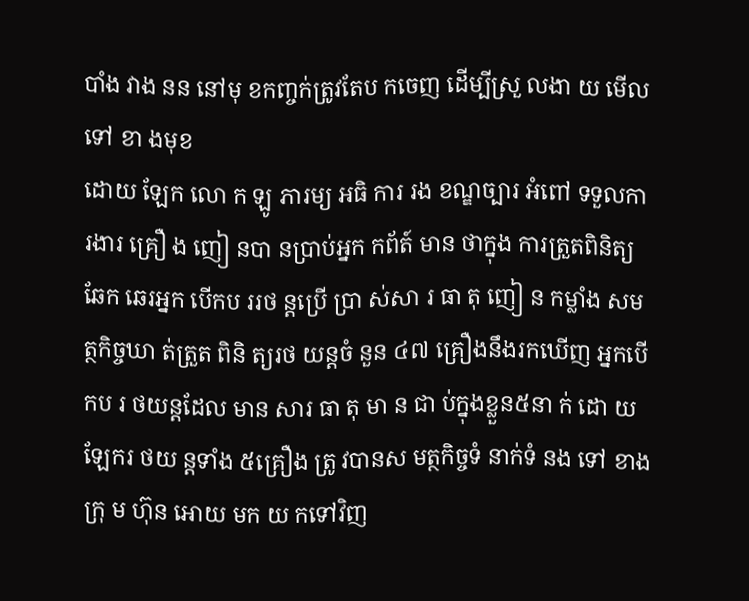បាំង វាង នន នៅមុ ខកញ្ចក់ត្រូវតែប កចេញ ដើម្បីស្រួ លងា យ មើល ទៅ ខា ងមុខ
ដោយ ឡែក លោ ក ឡូ ភារម្យ អធិ ការ រង ខណ្ឌច្បារ អំពៅ ទទួលកា រងារ គ្រឿ ង ញៀ នបា នប្រាប់អ្នក កព័ត៍ មាន ថាក្នុង ការត្រួតពិនិត្យឆែក ឆេរអ្នក បើកប ររថ ន្តប្រើ ប្រា ស់សា រ ធា តុ ញៀ ន កម្លាំង សមត្ថកិច្ចឃា ត់ត្រួត ពិនិ ត្យរថ យន្តចំ នួន ៤៧ គ្រឿងនឹងរកឃើញ អ្នកបើ កប រ ថយន្តដែល មាន សារ ធា តុ មា ន ជា ប់ក្នុងខ្លួន៥នា ក់ ដោ យ ឡែករ ថយ ន្តទាំង ៥គ្រឿង ត្រូ វបានស មត្ថកិច្ចទំ នាក់ទំ នង ទៅ ខាងក្រុ ម ហ៊ុន អោយ មក យ កទៅវិញ